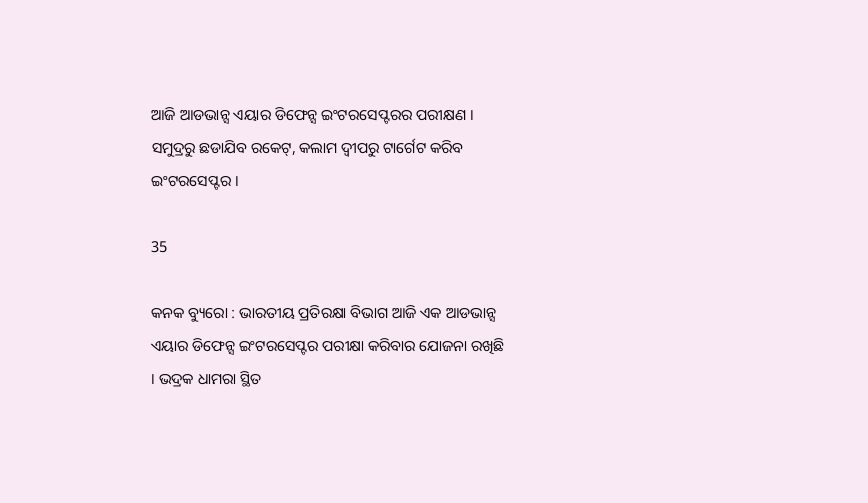ଆଜି ଆଡଭାନ୍ସ ଏୟାର ଡିଫେନ୍ସ ଇଂଟରସେପ୍ଟରର ପରୀକ୍ଷଣ । ସମୁଦ୍ରରୁ ଛଡାଯିବ ରକେଟ୍, କଲାମ ଦ୍ୱୀପରୁ ଟାର୍ଗେଟ କରିବ ଇଂଟରସେପ୍ଟର ।

35

କନକ ବ୍ୟୁରୋ : ଭାରତୀୟ ପ୍ରତିରକ୍ଷା ବିଭାଗ ଆଜି ଏକ ଆଡଭାନ୍ସ ଏୟାର ଡିଫେନ୍ସ ଇଂଟରସେପ୍ଟର ପରୀକ୍ଷା କରିବାର ଯୋଜନା ରଖିଛି । ଭଦ୍ରକ ଧାମରା ସ୍ଥିତ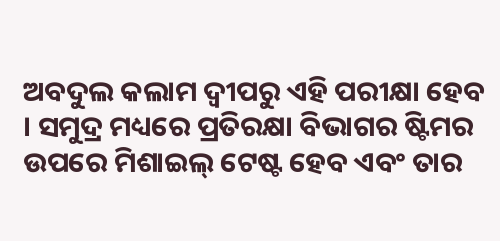ଅବଦୁଲ କଲାମ ଦ୍ୱୀପରୁ ଏହି ପରୀକ୍ଷା ହେବ । ସମୁଦ୍ର ମଧ୍ୟରେ ପ୍ରତିରକ୍ଷା ବିଭାଗର ଷ୍ଟିମର ଉପରେ ମିଶାଇଲ୍ ଟେଷ୍ଟ ହେବ ଏବଂ ତାର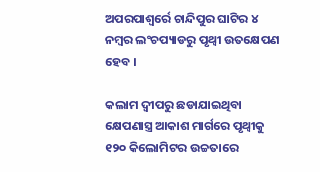ଅପରପାଶ୍ୱର୍ରେ ଚାନ୍ଦିପୁର ଘାଟିର ୪ ନମ୍ବର ଲଂଚପ୍ୟାଡରୁ ପୃଥ୍ୱୀ ଉତକ୍ଷେପଣ ହେବ ।

କଲାମ ଦ୍ୱୀପରୁ ଛଡାଯାଇଥିବା କ୍ଷେପଣାସ୍ତ୍ର ଆକାଶ ମାର୍ଗରେ ପୃଥ୍ୱୀକୁ ୧୨୦ କିଲୋମିଟର ଉଚ୍ଚତାରେ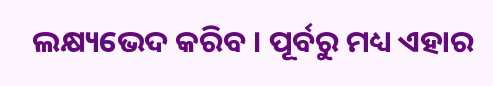ଲକ୍ଷ୍ୟଭେଦ କରିବ । ପୂର୍ବରୁ ମଧ୍ୟ ଏହାର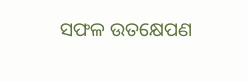ସଫଳ ଉତକ୍ଷେପଣ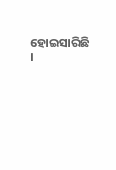ହୋଇସାରିଛି ।